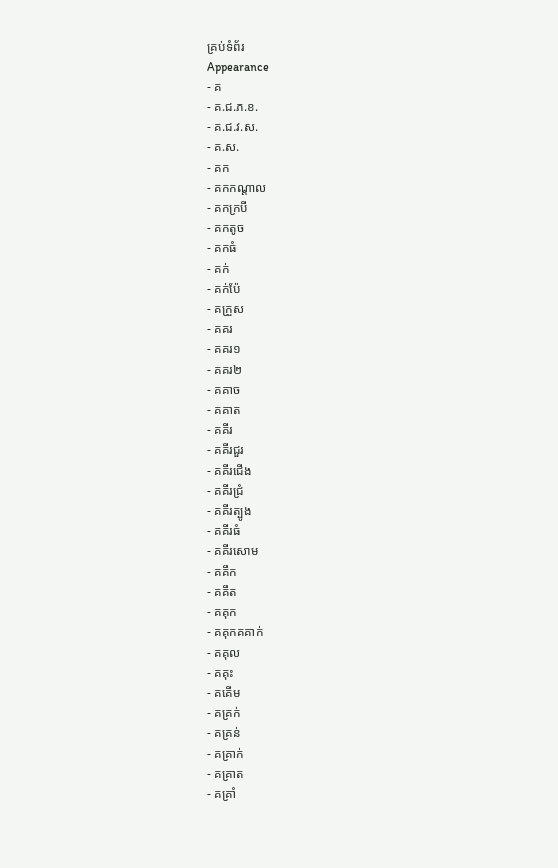គ្រប់ទំព័រ
Appearance
- គ
- គ.ជ.ភ.ខ.
- គ.ជ.វ.ស.
- គ.ស.
- គក
- គកកណ្ដាល
- គកក្របី
- គកតូច
- គកធំ
- គក់
- គក់ប៉ែ
- គក្រួស
- គគរ
- គគរ១
- គគរ២
- គគាច
- គគាត
- គគីរ
- គគីរជួរ
- គគីរជើង
- គគីរជ្រំ
- គគីរត្បូង
- គគីរធំ
- គគីរសោម
- គគឹក
- គគឹត
- គគុក
- គគុកគគាក់
- គគុល
- គគុះ
- គគើម
- គគ្រក់
- គគ្រន់
- គគ្រាក់
- គគ្រាត
- គគ្រាំ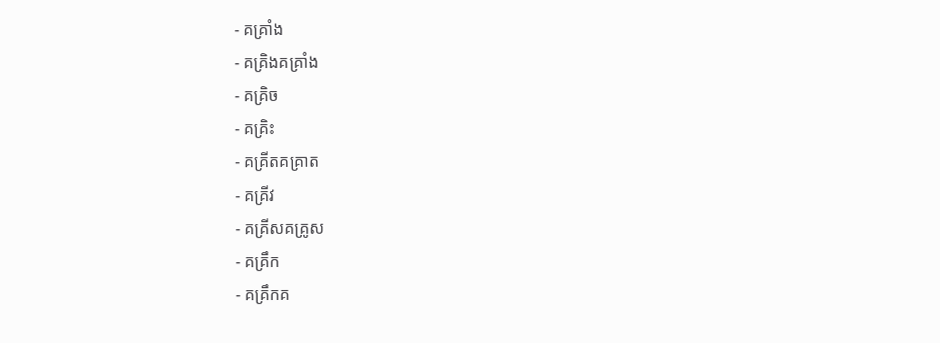- គគ្រាំង
- គគ្រិងគគ្រាំង
- គគ្រិច
- គគ្រិះ
- គគ្រីតគគ្រាត
- គគ្រីវ
- គគ្រីសគគ្រូស
- គគ្រឹក
- គគ្រឹកគ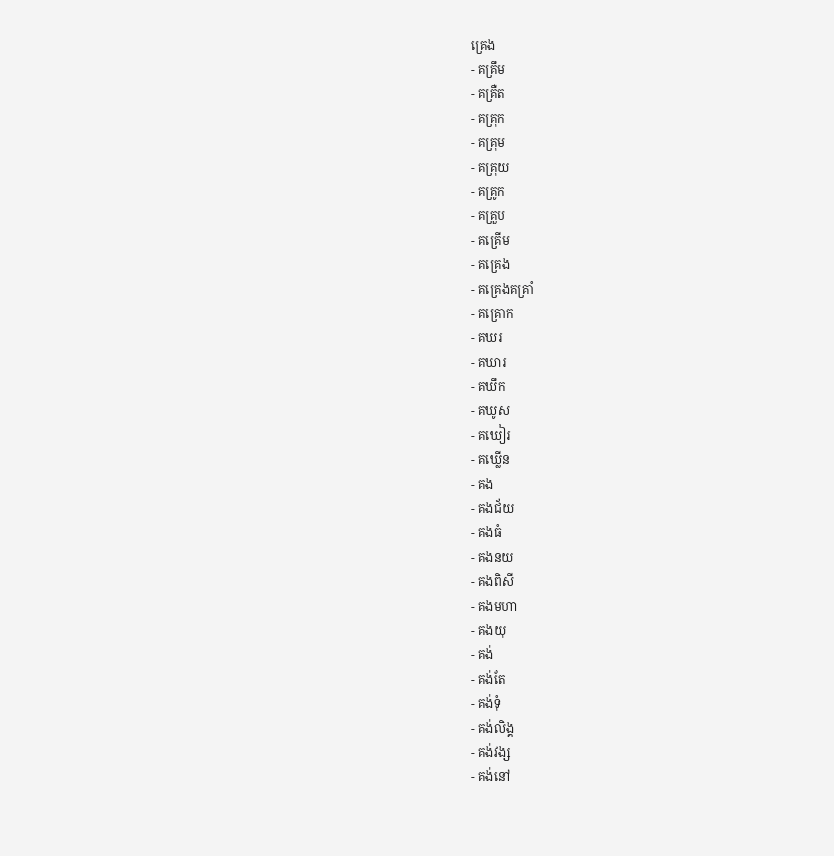គ្រេង
- គគ្រឹម
- គគ្រឺត
- គគ្រុក
- គគ្រុម
- គគ្រុយ
- គគ្រូក
- គគ្រួប
- គគ្រើម
- គគ្រេង
- គគ្រេងគគ្រាំ
- គគ្រោក
- គឃរ
- គឃារ
- គឃឹក
- គឃូស
- គឃៀរ
- គឃ្លើន
- គង
- គងជ័យ
- គងធំ
- គងនយ
- គងពិសី
- គងមហា
- គងយុ
- គង់
- គង់តែ
- គង់ទុំ
- គង់លិង្គ
- គង់វង្ស
- គង់នៅ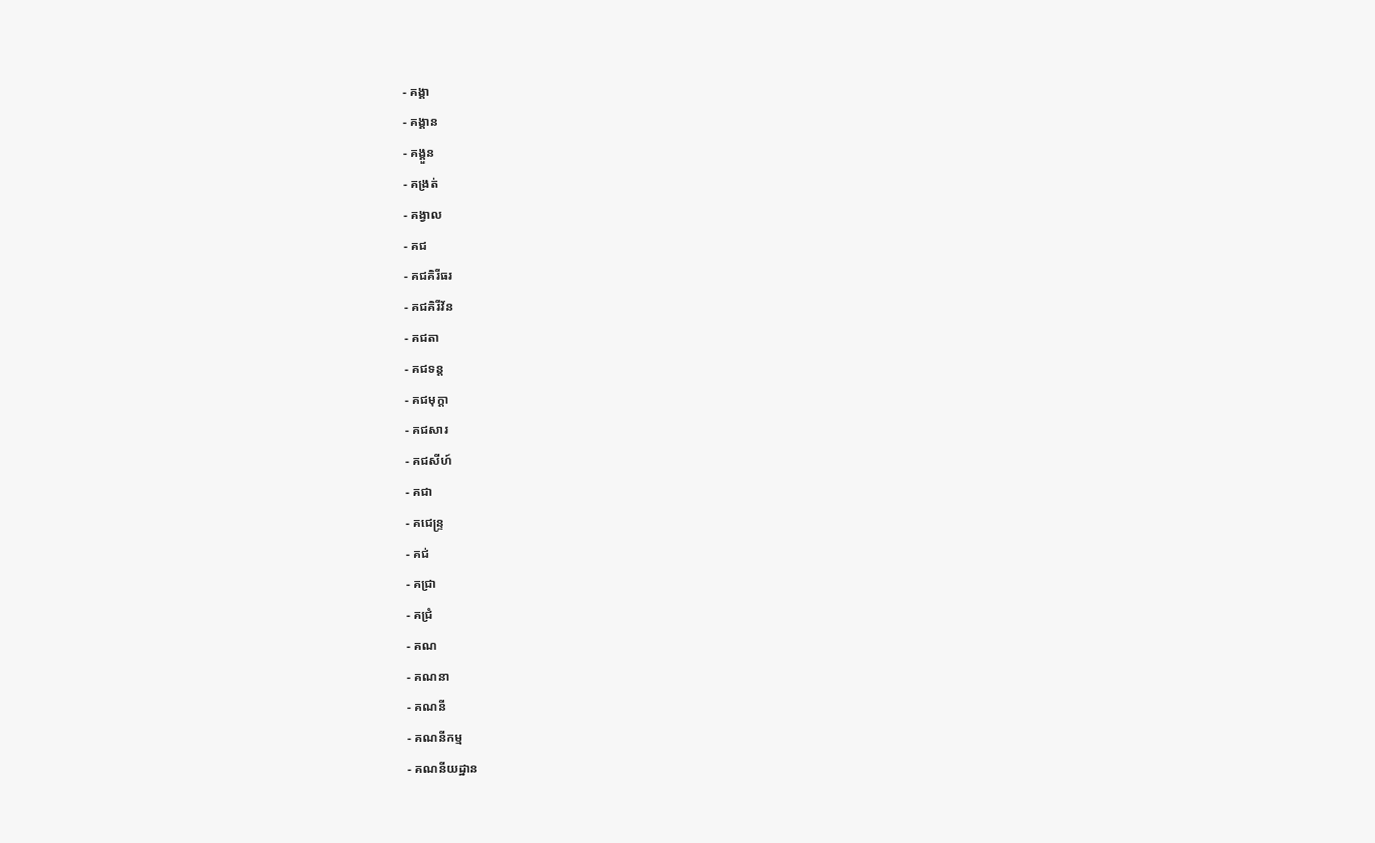- គង្គា
- គង្គាន
- គង្គួន
- គង្រត់
- គង្វាល
- គជ
- គជគិរីធរ
- គជគិរីវ័ន
- គជតា
- គជទន្ត
- គជមុក្តា
- គជសារ
- គជសីហ៍
- គជា
- គជេន្រ្ទ
- គជ់
- គជ្រា
- គជ្រំ
- គណ
- គណនា
- គណនី
- គណនីកម្ម
- គណនីយដ្ឋាន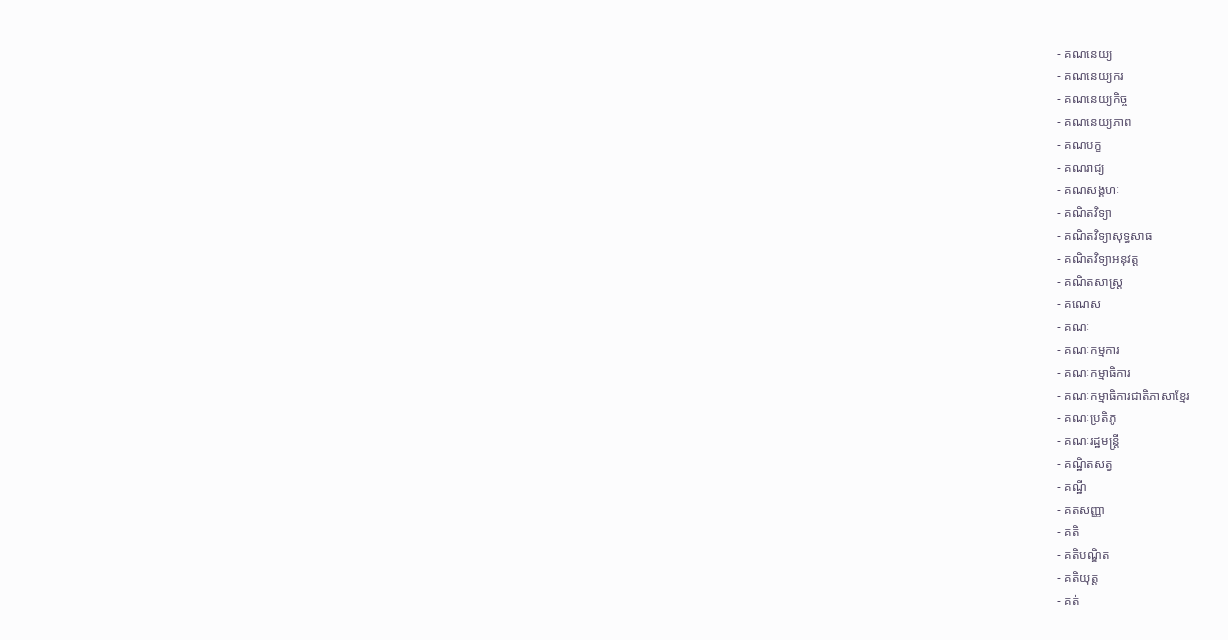- គណនេយ្យ
- គណនេយ្យករ
- គណនេយ្យកិច្ច
- គណនេយ្យភាព
- គណបក្ខ
- គណរាជ្យ
- គណសង្គហៈ
- គណិតវិទ្យា
- គណិតវិទ្យាសុទ្ធសាធ
- គណិតវិទ្យាអនុវត្ត
- គណិតសាស្ត្រ
- គណេស
- គណៈ
- គណៈកម្មការ
- គណៈកម្មាធិការ
- គណៈកម្មាធិការជាតិភាសាខ្មែរ
- គណៈប្រតិភូ
- គណៈរដ្ឋមន្រ្តី
- គណ្ឋិតសត្វ
- គណ្ឋី
- គតសញ្ញា
- គតិ
- គតិបណ្ឌិត
- គតិយុត្ត
- គត់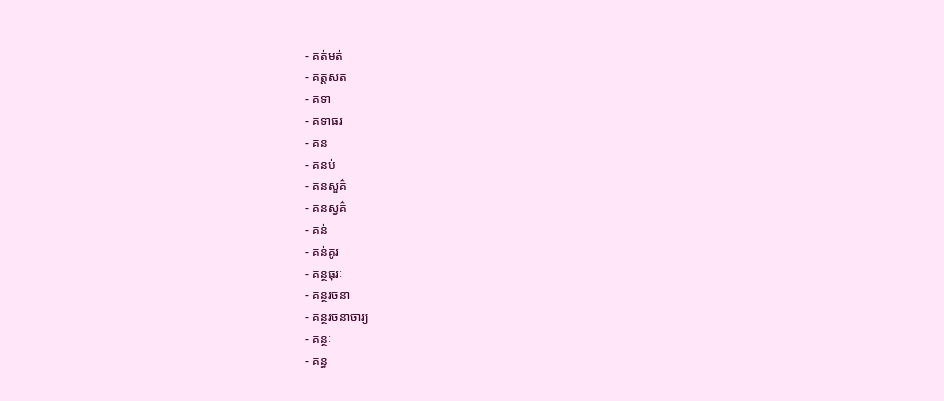- គត់មត់
- គត្តសត
- គទា
- គទាធរ
- គន
- គនប់
- គនសួគ៌
- គនស្វគ៌
- គន់
- គន់គូរ
- គន្ថធុរៈ
- គន្ថរចនា
- គន្ថរចនាចារ្យ
- គន្ថៈ
- គន្ធ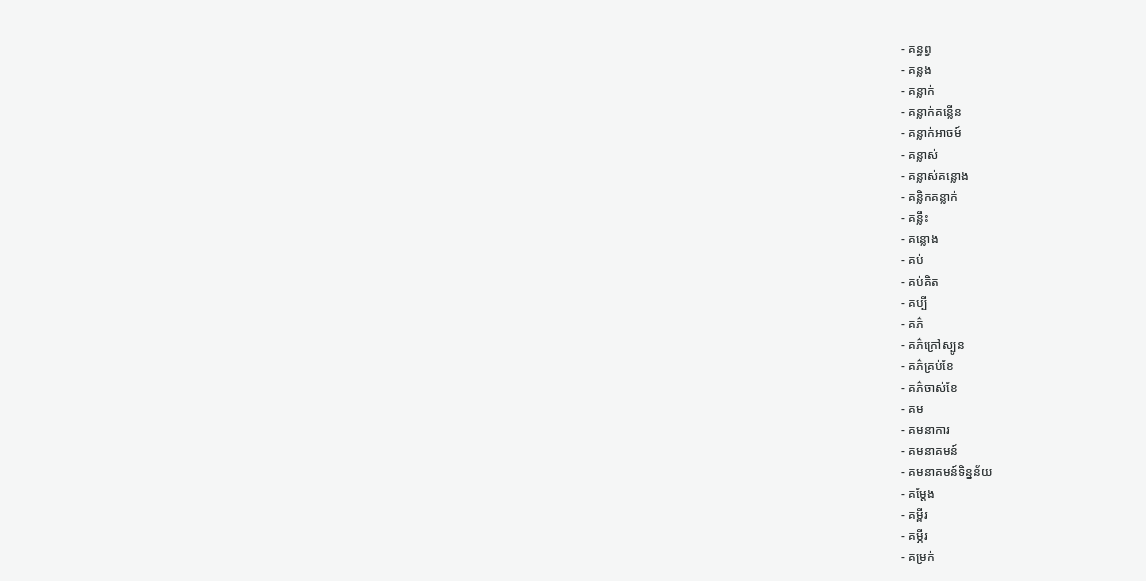- គន្ធព្វ
- គន្លង
- គន្លាក់
- គន្លាក់គន្លើន
- គន្លាក់អាចម៍
- គន្លាស់
- គន្លាស់គន្លោង
- គន្លិកគន្លាក់
- គន្លឹះ
- គន្លោង
- គប់
- គប់គិត
- គប្បី
- គភ៌
- គភ៌ក្រៅស្បូន
- គភ៌គ្រប់ខែ
- គភ៌ចាស់ខែ
- គម
- គមនាការ
- គមនាគមន៍
- គមនាគមន៍ទិន្នន័យ
- គម្ដែង
- គម្ពីរ
- គម្ភីរ
- គម្រក់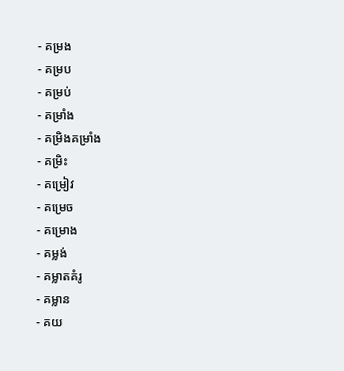- គម្រង
- គម្រប
- គម្រប់
- គម្រាំង
- គម្រិងគម្រាំង
- គម្រិះ
- គម្រៀវ
- គម្រេច
- គម្រោង
- គម្លង់
- គម្លាតគំរូ
- គម្លាន
- គយ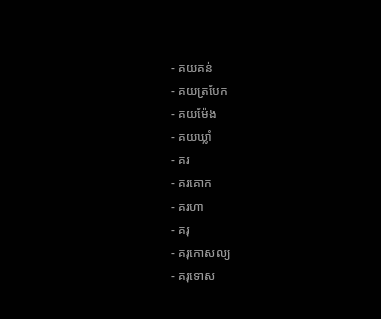- គយគន់
- គយត្របែក
- គយម៉ែង
- គយឃ្លាំ
- គរ
- គរគោក
- គរហា
- គរុ
- គរុកោសល្យ
- គរុទោស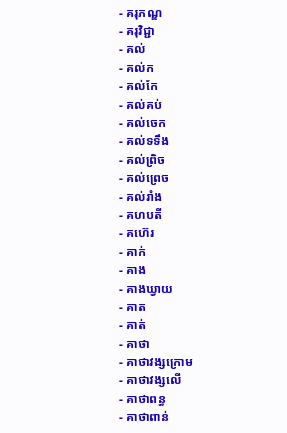- គរុភណ្ឌ
- គរុវិជ្ជា
- គល់
- គល់ក
- គល់កែ
- គល់គប់
- គល់ចេក
- គល់ទទឹង
- គល់ព្រិច
- គល់ព្រេច
- គល់រាំង
- គហបតី
- គហ៊េរ
- គាក់
- គាង
- គាងឃ្វាយ
- គាត
- គាត់
- គាថា
- គាថាវង្សក្រោម
- គាថាវង្សលើ
- គាថាពន្ធ
- គាថាពាន់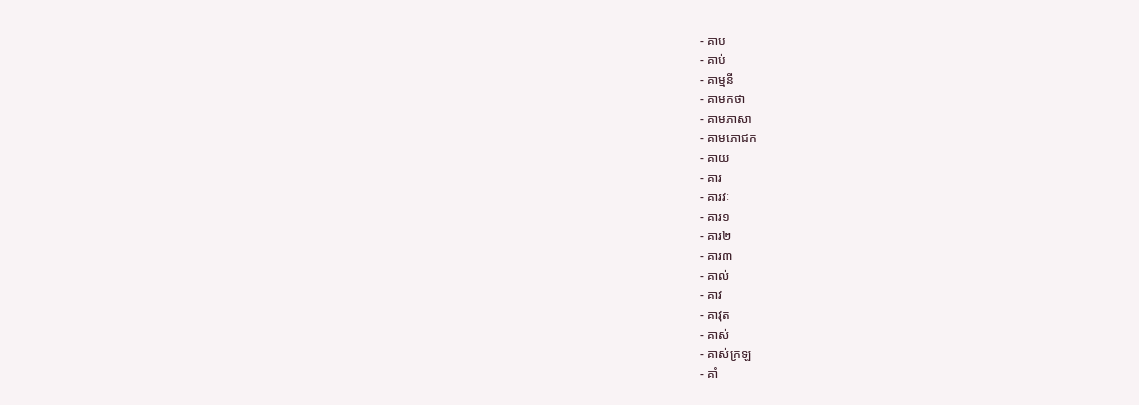- គាប
- គាប់
- គាម្មនី
- គាមកថា
- គាមភាសា
- គាមភោជក
- គាយ
- គារ
- គារវៈ
- គារ១
- គារ២
- គារ៣
- គាល់
- គាវ
- គាវុត
- គាស់
- គាស់ក្រឡ
- គាំ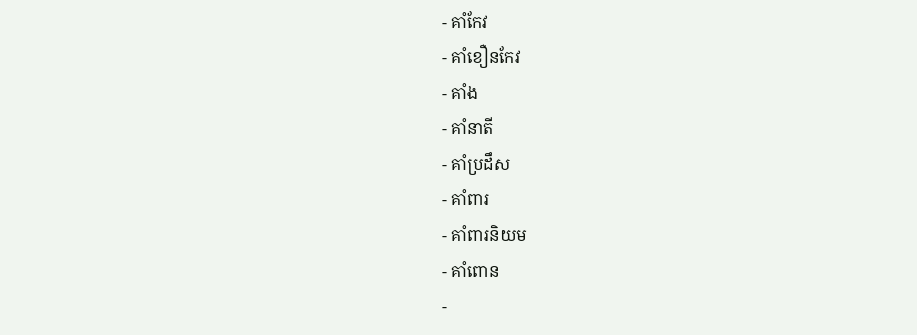- គាំកែវ
- គាំខឿនកែវ
- គាំង
- គាំនាតី
- គាំប្រដឹស
- គាំពារ
- គាំពារនិយម
- គាំពោន
-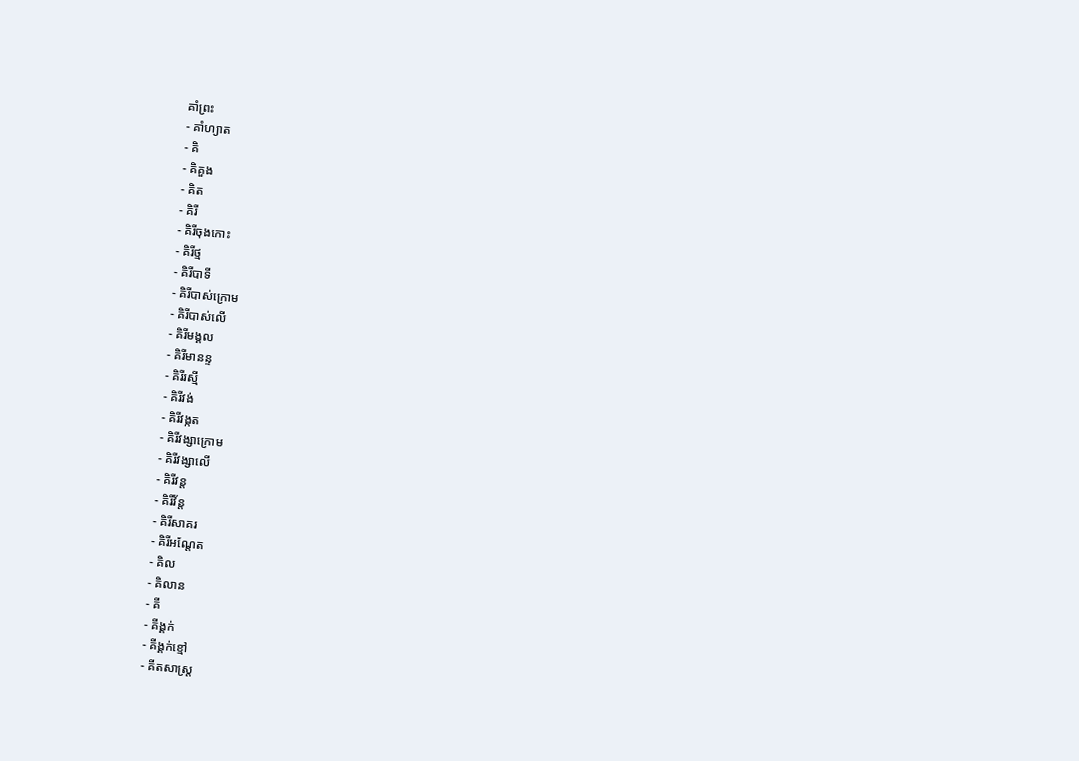គាំព្រះ
- គាំហ្យាត
- គិ
- គិគួង
- គិត
- គិរី
- គិរីចុងកោះ
- គិរីថ្ម
- គិរីបាទី
- គិរីបាស់ក្រោម
- គិរីបាស់លើ
- គិរីមង្គល
- គិរីមានន្ទ
- គិរីរស្មី
- គិរីវង់
- គិរីវង្កត
- គិរីវង្សាក្រោម
- គិរីវង្សាលើ
- គិរីវន្ត
- គិរីវ័ន្ត
- គិរីសាគរ
- គិរីអណ្ដែត
- គិល
- គិលាន
- គី
- គីង្គក់
- គីង្គក់ខ្មៅ
- គីតសាស្ត្រ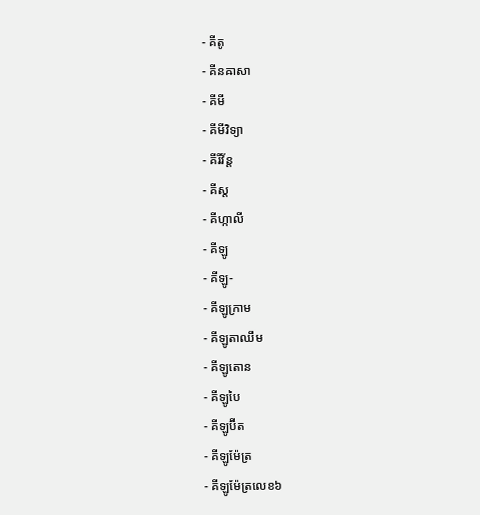- គីតូ
- គីនឝាសា
- គីមី
- គីមីវិទ្យា
- គីរីវ័ន្ត
- គីស្ត
- គីហ្កាលី
- គីឡូ
- គីឡូ-
- គីឡូក្រាម
- គីឡូតាឈឹម
- គីឡូតោន
- គីឡូបៃ
- គីឡូប៊ីត
- គីឡូម៉ែត្រ
- គីឡូម៉ែត្រលេខ៦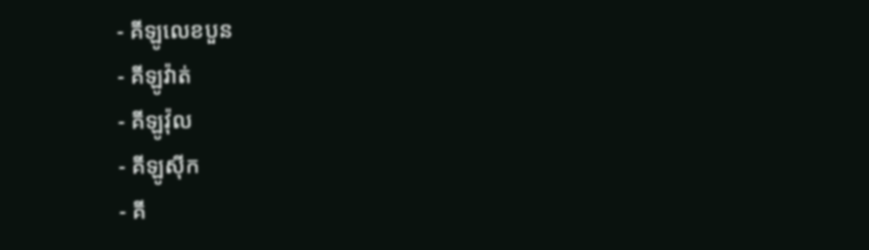- គីឡូលេខបួន
- គីឡូវ៉ាត់
- គីឡូវ៉ុល
- គីឡូស៊ីក
- គី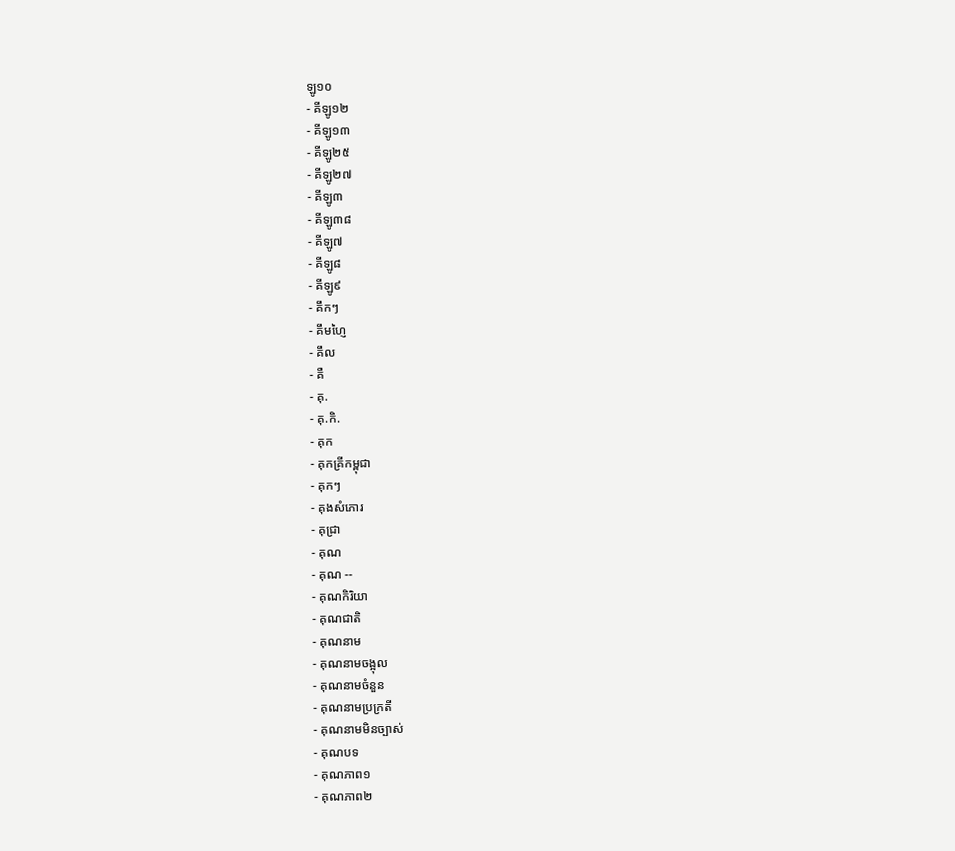ឡូ១០
- គីឡូ១២
- គីឡូ១៣
- គីឡូ២៥
- គីឡូ២៧
- គីឡូ៣
- គីឡូ៣៨
- គីឡូ៧
- គីឡូ៨
- គីឡូ៩
- គឹកៗ
- គឹមហ្ញៃ
- គឹល
- គឺ
- គុ.
- គុ.កិ.
- គុក
- គុកគ្រីកម្ពុជា
- គុកៗ
- គុងសំភោរ
- គុជ្រា
- គុណ
- គុណ --
- គុណកិរិយា
- គុណជាតិ
- គុណនាម
- គុណនាមចង្អុល
- គុណនាមចំនួន
- គុណនាមប្រក្រតី
- គុណនាមមិនច្បាស់
- គុណបទ
- គុណភាព១
- គុណភាព២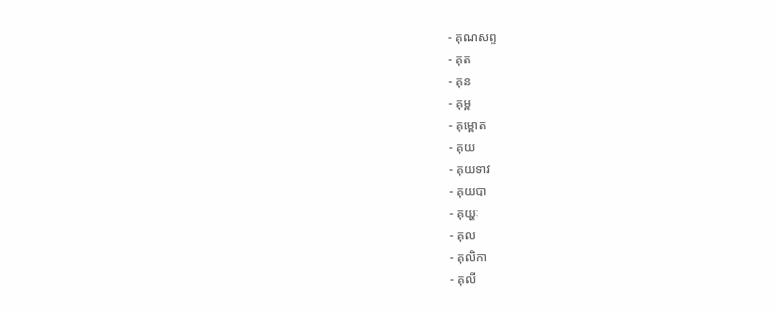- គុណសព្ទ
- គុត
- គុន
- គុម្ព
- គុម្ពោត
- គុយ
- គុយទាវ
- គុយបា
- គុយ្ហៈ
- គុល
- គុលិកា
- គុលី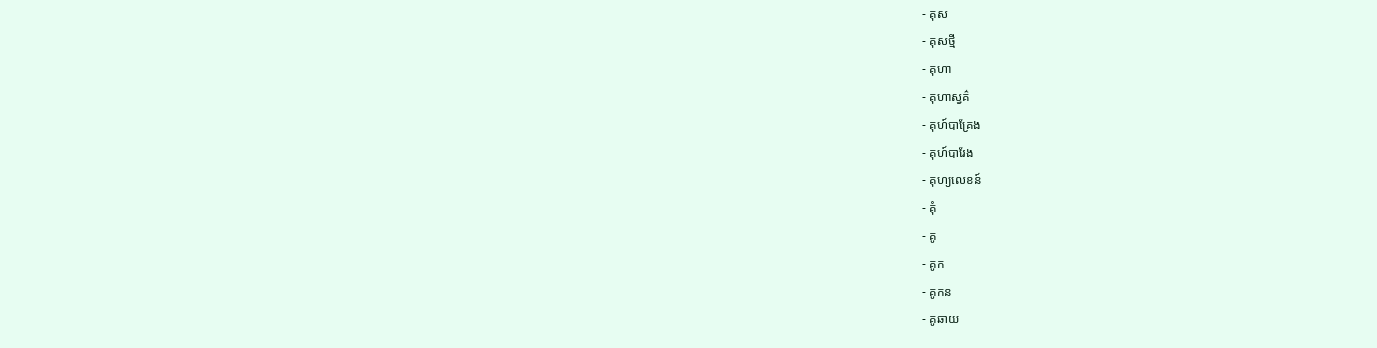- គុស
- គុសថ្មី
- គុហា
- គុហាស្វគ៌
- គុហ៍បាគ្រែង
- គុហ៍បារែង
- គុហ្យលេខន៍
- គុំ
- គូ
- គូក
- គូកន
- គូឆាយ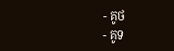- គូថ
- គូទ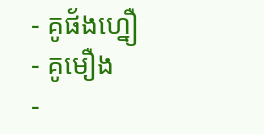- គូផ័ងហ្នឿ
- គូមឿង
-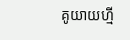គូយាយហ្មី